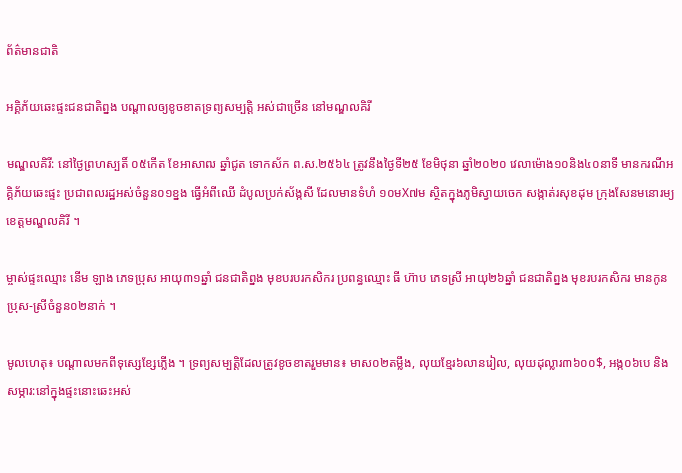ព័ត៌មានជាតិ

អគ្គិភ័យឆេះផ្ទះជនជាតិព្នង បណ្តាលឲ្យខូចខាតទ្រព្យសម្បត្តិ អស់ជាច្រើន នៅមណ្ឌលគិរី

មណ្ឌលគិរី: នៅថ្ងៃព្រហស្បតិ៍ ០៥កើត ខែអាសាឍ ឆ្នាំជូត ទោកស័ក ព.ស.២៥៦៤ ត្រូវនឹងថ្ងៃទី២៥ ខែមិថុនា ឆ្នាំ២០២០ វេលាម៉ោង១០និង៤០នាទី មានករណីអគ្គិភ័យឆេះផ្ទះ ប្រជាពលរដ្ឋអស់ចំនួន០១ខ្នង ធ្វើអំពីឈើ ដំបូលប្រក់ស័ង្កសី ដែលមានទំហំ ១០មX៧ម ស្ថិតក្នុងភូមិស្វាយចេក សង្កាត់រសុខដុម ក្រុងសែនមនោរម្យ ខេត្តមណ្ឌលគិរី ។

ម្ចាស់ផ្ទះឈ្មោះ នើម ឡាង ភេទប្រុស អាយុ៣១ឆ្នាំ ជនជាតិព្នង មុខបរបរកសិករ ប្រពន្ធឈ្មោះ ធី ហ៊ាប ភេទស្រី អាយុ២៦ឆ្នាំ ជនជាតិព្នង មុខរបរកសិករ មានកូនប្រុស-ស្រីចំនួន០២នាក់ ។

មូលហេតុ៖ បណ្តាលមកពីទុស្សេខ្សែភ្លើង ។ ទ្រព្យសម្បត្តិដែលត្រូវខូចខាតរួមមាន៖ មាស០២តម្លឹង, លុយខ្មែរ៦លានរៀល, លុយដុល្លារ៣៦០០$, អង្ក០៦បេ និងសម្ភារ:នៅក្នុងផ្ទះនោះឆេះអស់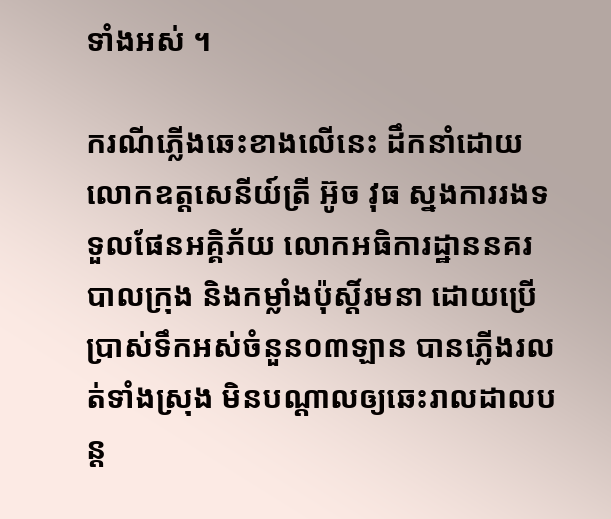ទាំងអស់ ។

ករណីភ្លើងឆេះខាងលើនេះ ដឹកនាំដោយលោកឧត្តសេនីយ៍ត្រី អ៊ូច វុធ ស្នងការរងទទួលផែនអគ្គិភ័យ លោកអធិការដ្ឋាននគរបាលក្រុង និងកម្លាំងប៉ុស្តិ៍រមនា ដោយប្រើប្រាស់ទឹកអស់ចំនួន០៣ឡាន បានភ្លើងរលត់ទាំងស្រុង មិនបណ្តាលឲ្យឆេះរាលដាលបន្ត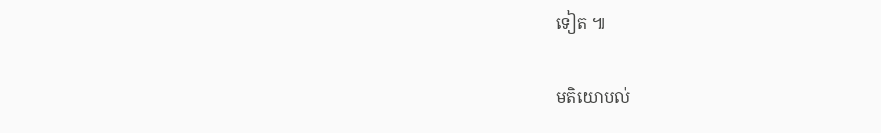ទៀត ៕

មតិយោបល់